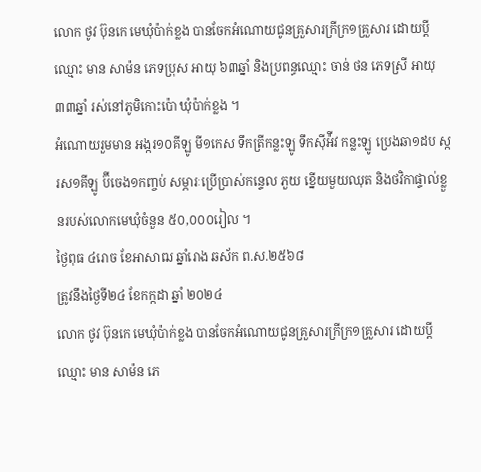លោក ថូវ ប៊ុនកេ មេឃុំប៉ាក់ខ្លង បានចែកអំណោយជូនគ្រួសារក្រីក្រ១គ្រួសារ ដោយប្តីឈ្មោះ មាន សាម៉ន ភេទប្រុស អាយុ ៦៣ឆ្នាំ និងប្រពន្ធឈ្មោះ ចាន់ ថន ភេទស្រី អាយុ៣៣ឆ្នាំ រស់នៅភូមិកោះប៉ោ ឃុំប៉ាក់ខ្លង ។
អំណោយរួមមាន អង្ករ១០គីឡូ មី១កេស ទឹកត្រីកន្លះឡូ ទឹកស៊ីអ៉ីវ កន្លះឡូ ប្រេងឆា១ដប ស្ករស១គីឡូ ប៊ីចេង១កញ្ចប់ សម្ភារៈប្រើប្រាស់កន្ទេល ភួយ ខ្នើយមួយឈុត និងថវិកាផ្ទាល់ខ្លួនរបស់លោកមេឃុំចំនួន ៥០,០០០រៀល ។
ថ្ងៃពុធ ៤រោច ខែអាសាឍ ឆ្នាំរោង ឆស័ក ព.ស.២៥៦៨
ត្រូវនឹងថ្ងៃទី២៤ ខែកក្កដា ឆ្នាំ ២០២៤
លោក ថូវ ប៊ុនកេ មេឃុំប៉ាក់ខ្លង បានចែកអំណោយជូនគ្រួសារក្រីក្រ១គ្រួសារ ដោយប្តីឈ្មោះ មាន សាម៉ន ភេ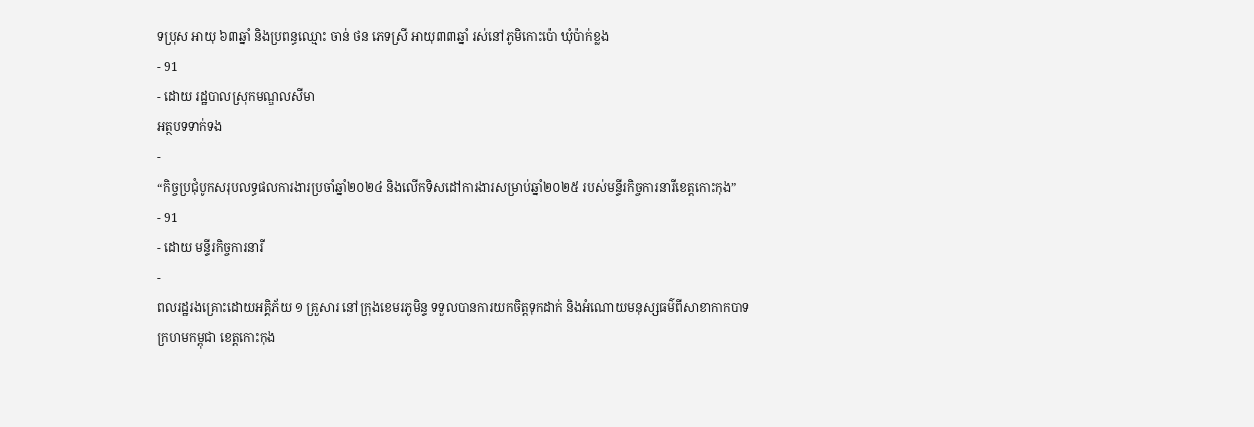ទប្រុស អាយុ ៦៣ឆ្នាំ និងប្រពន្ធឈ្មោះ ចាន់ ថន ភេទស្រី អាយុ៣៣ឆ្នាំ រស់នៅភូមិកោះប៉ោ ឃុំប៉ាក់ខ្លង
- 91
- ដោយ រដ្ឋបាលស្រុកមណ្ឌលសីមា
អត្ថបទទាក់ទង
-
“កិច្ចប្រជុំបូកសរុបលទ្ធផលការងារប្រចាំឆ្នាំ២០២៤ និងលើកទិសដៅការងារសម្រាប់ឆ្នាំ២០២៥ របស់មន្ទីរកិច្ចការនារីខេត្តកោះកុង”
- 91
- ដោយ មន្ទីរកិច្ចការនារី
-
ពលរដ្ឋរងគ្រោះដោយអគ្គិភ័យ ១ គ្រួសារ នៅក្រុងខេមរភូមិន្ទ ទទួលបានការយកចិត្តទុកដាក់ និងអំណោយមនុស្សធម៌ពីសាខាកាកបាទក្រហមកម្ពុជា ខេត្តកោះកុង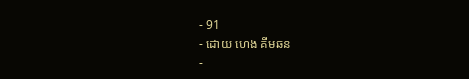- 91
- ដោយ ហេង គីមឆន
-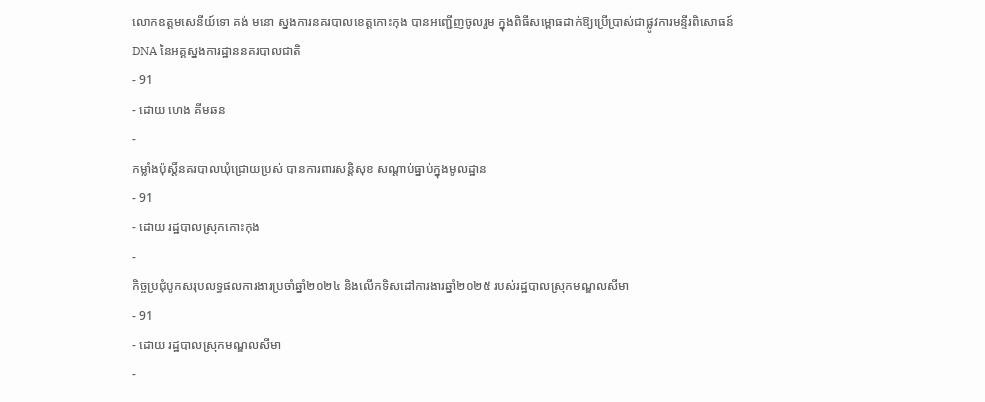លោកឧត្តមសេនីយ៍ទោ គង់ មនោ ស្នងការនគរបាលខេត្តកោះកុង បានអញ្ជើញចូលរួម ក្នុងពិធីសម្ពោធដាក់ឱ្យប្រើប្រាស់ជាផ្លូវការមន្ទីរពិសោធន៍ DNA នៃអគ្គស្នងការដ្ឋាននគរបាលជាតិ
- 91
- ដោយ ហេង គីមឆន
-
កម្លាំងប៉ុស្តិ៍នគរបាលឃុំជ្រោយប្រស់ បានការពារសន្តិសុខ សណ្ដាប់ធ្នាប់ក្នុងមូលដ្ឋាន
- 91
- ដោយ រដ្ឋបាលស្រុកកោះកុង
-
កិច្ចប្រជុំបូកសរុបលទ្ធផលការងារប្រចាំឆ្នាំ២០២៤ និងលើកទិសដៅការងារឆ្នាំ២០២៥ របស់រដ្ឋបាលស្រុកមណ្ឌលសីមា
- 91
- ដោយ រដ្ឋបាលស្រុកមណ្ឌលសីមា
-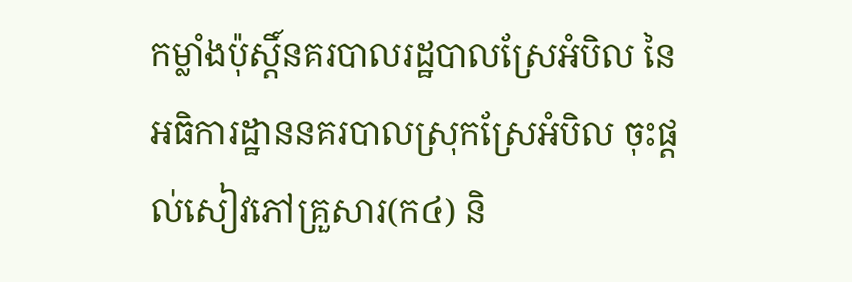កម្លាំងប៉ុស្តិ៍នគរបាលរដ្ឋបាលស្រែអំបិល នៃអធិការដ្ឋាននគរបាលស្រុកស្រែអំបិល ចុះផ្តល់សៀវភៅគ្រួសារ(ក៤) និ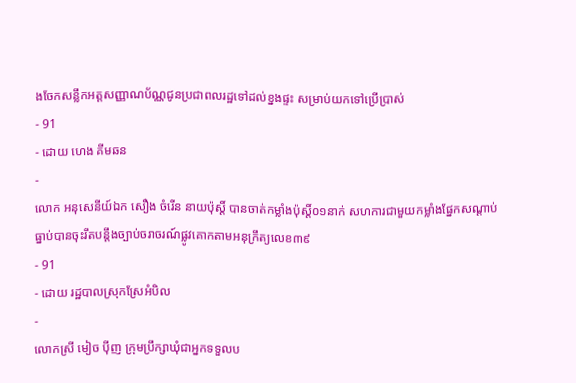ងចែកសន្លឹកអត្តសញ្ញាណប័ណ្ណជូនប្រជាពលរដ្ឋទៅដល់ខ្នងផ្ទះ សម្រាប់យកទៅប្រើប្រាស់
- 91
- ដោយ ហេង គីមឆន
-
លោក អនុសេនីយ៍ឯក សឿង ចំរេីន នាយប៉ុស្តិ៍ បានចាត់កម្លាំងប៉ុស្តិ៍០១នាក់ សហការជាមួយកម្លាំងផ្នែកសណ្ដាប់ធ្នាប់បានចុះរឹតបន្តឹងច្បាប់ចរាចរណ៍ផ្លូវគោកតាមអនុក្រឹត្យលេខ៣៩
- 91
- ដោយ រដ្ឋបាលស្រុកស្រែអំបិល
-
លោកស្រី មៀច ប៉ីញ ក្រុមប្រឹក្សាឃុំជាអ្នកទទួលប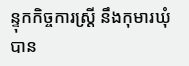ន្ទុកកិច្ចការស្ត្រី នឹងកុមារឃុំ បាន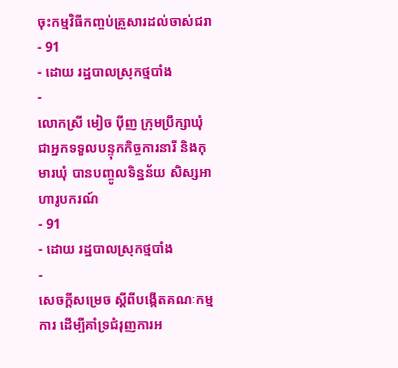ចុះកម្មវិធីកញ្ចប់គ្រួសារដល់ចាស់ជរា
- 91
- ដោយ រដ្ឋបាលស្រុកថ្មបាំង
-
លោកស្រី មៀច ប៉ីញ ក្រុមប្រឹក្សាឃុំ ជាអ្នកទទួលបន្ទុកកិច្ចការនារី និងកុមារឃុំ បានបញ្ចូលទិន្នន័យ សិស្សអាហារូបករណ៍
- 91
- ដោយ រដ្ឋបាលស្រុកថ្មបាំង
-
សេចក្តីសម្រេច ស្តីពីបង្កើតគណៈកម្មការ ដើម្បីគាំទ្រជំរុញការអ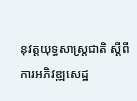នុវត្តយុទ្ធសាស្ត្រជាតិ ស្តីពីការអភិវឌ្ឍសេដ្ឋ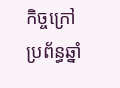កិច្ចក្រៅប្រព័ន្ធឆ្នាំ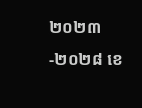២០២៣-២០២៨ ខេ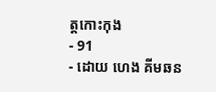ត្តកោះកុង
- 91
- ដោយ ហេង គីមឆន